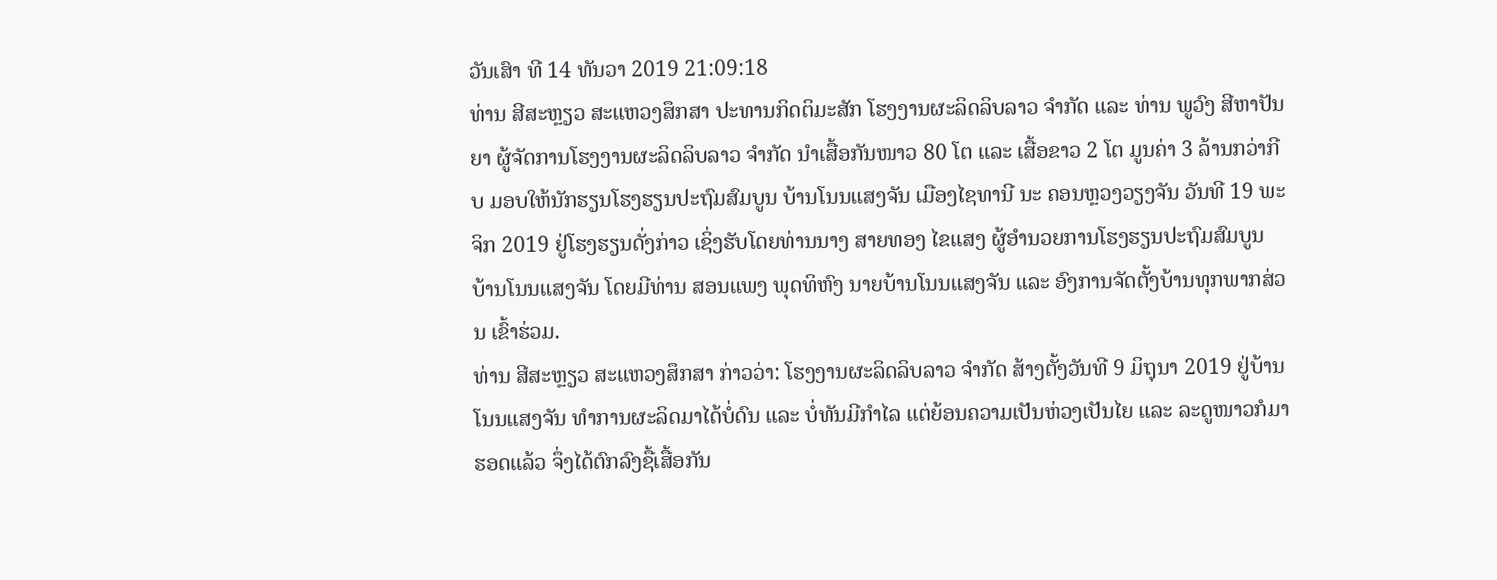ວັນເສົາ ທີ 14 ທັນວາ 2019 21:09:18
ທ່ານ ສີສະຫຼຽວ ສະແຫວງສຶກສາ ປະທານກິດຕິມະສັກ ໂຮງງານຜະລິດລິບລາວ ຈຳກັດ ແລະ ທ່ານ ພູວົງ ສີຫາປັນຍາ ຜູ້ຈັດການໂຮງງານຜະລິດລິບລາວ ຈຳກັດ ນຳເສື້ອກັນໜາວ 80 ໂຕ ແລະ ເສື້ອຂາວ 2 ໂຕ ມູນຄ່າ 3 ລ້ານກວ່າກີບ ມອບໃຫ້ນັກຮຽນໂຮງຮຽນປະຖົມສົມບູນ ບ້ານໂນນແສງຈັນ ເມືອງໄຊທານີ ນະ ຄອນຫຼວງວຽງຈັນ ວັນທີ 19 ພະຈິກ 2019 ຢູ່ໂຮງຮຽນດັ່ງກ່າວ ເຊິ່ງຮັບໂດຍທ່ານນາງ ສາຍທອງ ໄຂແສງ ຜູ້ອຳນວຍການໂຮງຮຽນປະຖົມສົມບູນ ບ້ານໂນນແສງຈັນ ໂດຍມີທ່ານ ສອນແພງ ພຸດທິຫົງ ນາຍບ້ານໂນນແສງຈັນ ແລະ ອົງການຈັດຕັ້ງບ້ານທຸກພາກສ່ວນ ເຂົ້າຮ່ວມ.
ທ່ານ ສີສະຫຼຽວ ສະແຫວງສຶກສາ ກ່າວວ່າ: ໂຮງງານຜະລິດລິບລາວ ຈຳກັດ ສ້າງຕັ້ງວັນທີ 9 ມິຖຸນາ 2019 ຢູ່ບ້ານໂນນແສງຈັນ ທຳການຜະລິດມາໄດ້ບໍ່ດົນ ແລະ ບໍ່ທັນມີກຳໄລ ແຕ່ຍ້ອນຄວາມເປັນຫ່ວງເປັນໄຍ ແລະ ລະດູໜາວກໍມາຮອດແລ້ວ ຈຶ່ງໄດ້ຕົກລົງຊື້ເສື້ອກັນ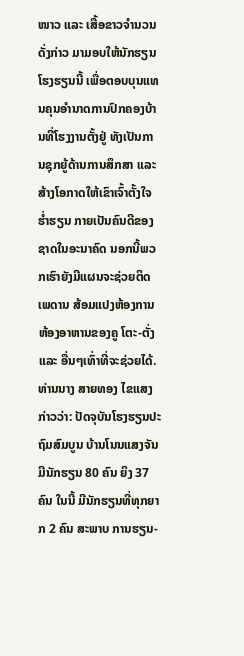ໜາວ ແລະ ເສື້ອຂາວຈຳນວນດັ່ງກ່າວ ມາມອບໃຫ້ນັກຮຽນໂຮງຮຽນນີ້ ເພື່ອຕອບບຸນແທນຄຸນອຳນາດການປົກຄອງບ້ານທີ່ໂຮງງານຕັ້ງຢູ່ ທັງເປັນການຊຸກຍູ້ດ້ານການສຶກສາ ແລະ ສ້າງໂອກາດໃຫ້ເຂົາເຈົ້າຕັ້ງໃຈຮ່ຳຮຽນ ກາຍເປັນຄົນດີຂອງຊາດໃນອະນາຄົດ ນອກນີ້ພວກເຮົາຍັງມີແຜນຈະຊ່ວຍຕິດເພດານ ສ້ອມແປງຫ້ອງການ ຫ້ອງອາຫານຂອງຄູ ໂຕະ-ຕັ່ງ ແລະ ອື່ນໆເທົ່າທີ່ຈະຊ່ວຍໄດ້.
ທ່ານນາງ ສາຍທອງ ໄຂແສງ ກ່າວວ່າ: ປັດຈຸບັນໂຮງຮຽນປະຖົມສົມບູນ ບ້ານໂນນແສງຈັນ ມີນັກຮຽນ 80 ຄົນ ຍິງ 37 ຄົນ ໃນນີ້ ມີນັກຮຽນທີ່ທຸກຍາກ 2 ຄົນ ສະພາບ ການຮຽນ-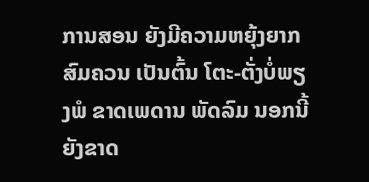ການສອນ ຍັງມີຄວາມຫຍຸ້ງຍາກສົມຄວນ ເປັນຕົ້ນ ໂຕະ-ຕັ່ງບໍ່ພຽງພໍ ຂາດເພດານ ພັດລົມ ນອກນີ້ ຍັງຂາດ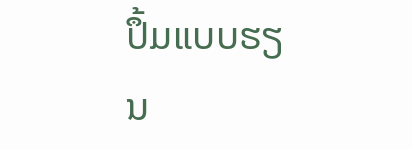ປຶ້ມແບບຮຽນ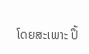ໂດຍສະເພາະ ປຶ້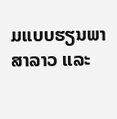ມແບບຮຽນພາສາລາວ ແລະ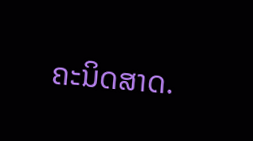ຄະນິດສາດ.